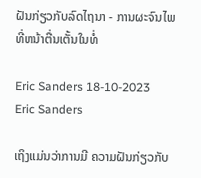ຝັນກ່ຽວກັບລົດໄຖນາ - ການຜະຈົນໄພທີ່ຫນ້າຕື່ນເຕັ້ນໃນທໍ່

Eric Sanders 18-10-2023
Eric Sanders

ເຖິງແມ່ນວ່າການມີ ຄວາມຝັນກ່ຽວກັບ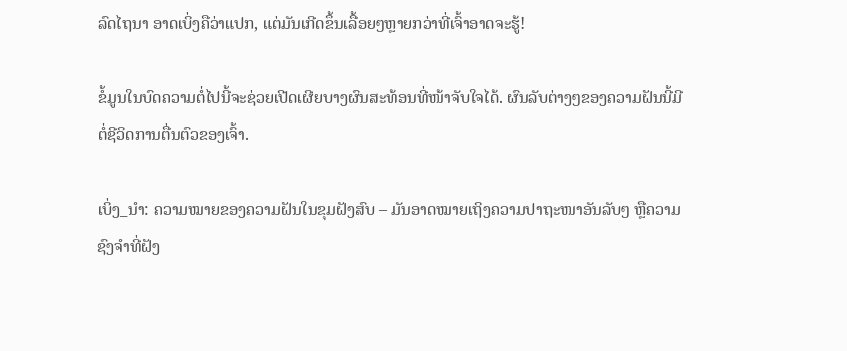ລົດໄຖນາ ອາດເບິ່ງຄືວ່າແປກ, ແຕ່ມັນເກີດຂຶ້ນເລື້ອຍໆຫຼາຍກວ່າທີ່ເຈົ້າອາດຈະຮູ້!

ຂໍ້ມູນໃນບົດຄວາມຕໍ່ໄປນີ້ຈະຊ່ວຍເປີດເຜີຍບາງຜົນສະທ້ອນທີ່ໜ້າຈັບໃຈໄດ້. ຜົນລັບຕ່າງໆຂອງຄວາມຝັນນີ້ມີຕໍ່ຊີວິດການຕື່ນຕົວຂອງເຈົ້າ.

ເບິ່ງ_ນຳ: ຄວາມໝາຍຂອງຄວາມຝັນໃນຂຸມຝັງສົບ – ມັນອາດໝາຍເຖິງຄວາມປາຖະໜາອັນລັບໆ ຫຼືຄວາມຊົງຈຳທີ່ຝັງ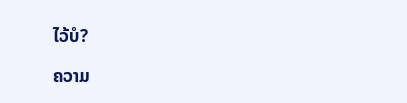ໄວ້ບໍ?

ຄວາມ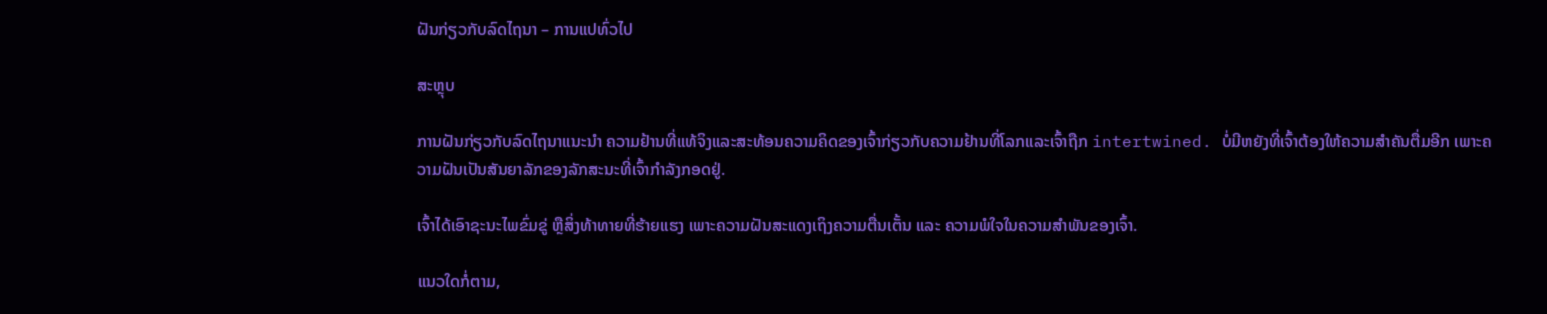ຝັນກ່ຽວກັບລົດໄຖນາ – ການແປທົ່ວໄປ

ສະຫຼຸບ

ການຝັນກ່ຽວກັບລົດໄຖນາແນະນໍາ ຄວາມຢ້ານທີ່ແທ້ຈິງແລະສະທ້ອນຄວາມຄິດຂອງເຈົ້າກ່ຽວກັບຄວາມຢ້ານທີ່ໂລກແລະເຈົ້າຖືກ intertwined. ບໍ່ມີຫຍັງທີ່ເຈົ້າຕ້ອງໃຫ້ຄວາມສຳຄັນຕື່ມອີກ ເພາະຄວາມຝັນເປັນສັນຍາລັກຂອງລັກສະນະທີ່ເຈົ້າກຳລັງກອດຢູ່.

ເຈົ້າໄດ້ເອົາຊະນະໄພຂົ່ມຂູ່ ຫຼືສິ່ງທ້າທາຍທີ່ຮ້າຍແຮງ ເພາະຄວາມຝັນສະແດງເຖິງຄວາມຕື່ນເຕັ້ນ ແລະ ຄວາມພໍໃຈໃນຄວາມສຳພັນຂອງເຈົ້າ.

ແນວໃດກໍ່ຕາມ,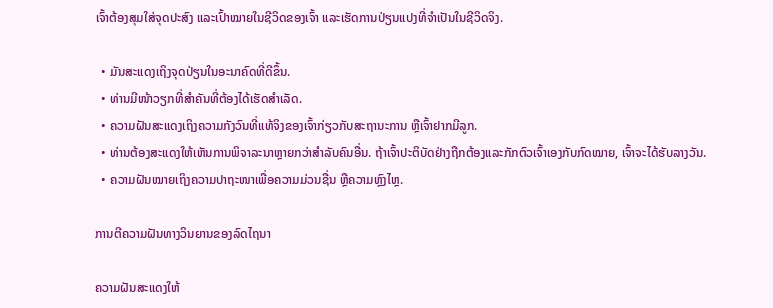ເຈົ້າຕ້ອງສຸມໃສ່ຈຸດປະສົງ ແລະເປົ້າໝາຍໃນຊີວິດຂອງເຈົ້າ ແລະເຮັດການປ່ຽນແປງທີ່ຈຳເປັນໃນຊີວິດຈິງ.

  • ມັນສະແດງເຖິງຈຸດປ່ຽນໃນອະນາຄົດທີ່ດີຂຶ້ນ.
  • ທ່ານມີໜ້າວຽກທີ່ສຳຄັນທີ່ຕ້ອງໄດ້ເຮັດສຳເລັດ.
  • ຄວາມຝັນສະແດງເຖິງຄວາມກັງວົນທີ່ແທ້ຈິງຂອງເຈົ້າກ່ຽວກັບສະຖານະການ ຫຼືເຈົ້າຢາກມີລູກ.
  • ທ່ານຕ້ອງສະແດງໃຫ້ເຫັນການພິຈາລະນາຫຼາຍກວ່າສໍາລັບຄົນອື່ນ. ຖ້າເຈົ້າປະຕິບັດຢ່າງຖືກຕ້ອງແລະກັກຕົວເຈົ້າເອງກັບກົດໝາຍ, ເຈົ້າຈະໄດ້ຮັບລາງວັນ.
  • ຄວາມຝັນໝາຍເຖິງຄວາມປາຖະໜາເພື່ອຄວາມມ່ວນຊື່ນ ຫຼືຄວາມຫຼົງໄຫຼ.

ການຕີຄວາມຝັນທາງວິນຍານຂອງລົດໄຖນາ

ຄວາມຝັນສະແດງໃຫ້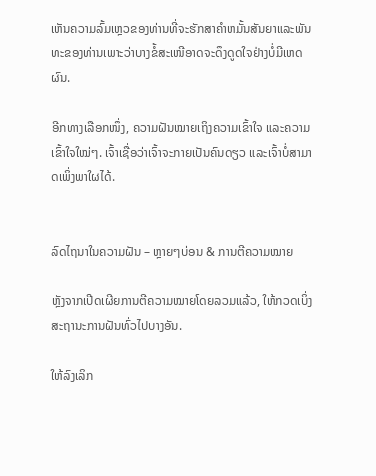ເຫັນຄວາມລົ້ມເຫຼວຂອງທ່ານທີ່ຈະຮັກສາຄໍາຫມັ້ນສັນຍາແລະພັນທະຂອງທ່ານເພາະວ່າບາງຂໍ້ສະເໜີອາດຈະດຶງດູດໃຈຢ່າງບໍ່ມີເຫດຜົນ.

ອີກທາງເລືອກໜຶ່ງ, ຄວາມຝັນໝາຍເຖິງຄວາມເຂົ້າໃຈ ແລະຄວາມເຂົ້າໃຈໃໝ່ໆ. ເຈົ້າເຊື່ອວ່າເຈົ້າຈະກາຍເປັນຄົນດຽວ ແລະເຈົ້າບໍ່ສາມາດເພິ່ງພາໃຜໄດ້.


ລົດໄຖນາໃນຄວາມຝັນ – ຫຼາຍໆບ່ອນ & ການຕີຄວາມໝາຍ

ຫຼັງຈາກເປີດເຜີຍການຕີຄວາມໝາຍໂດຍລວມແລ້ວ, ໃຫ້ກວດເບິ່ງສະຖານະການຝັນທົ່ວໄປບາງອັນ.

ໃຫ້ລົງເລິກ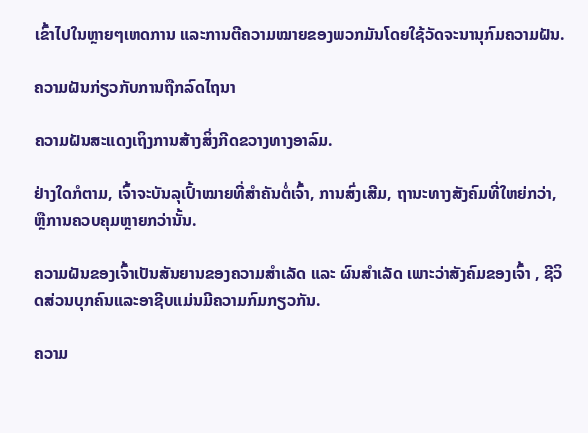ເຂົ້າໄປໃນຫຼາຍໆເຫດການ ແລະການຕີຄວາມໝາຍຂອງພວກມັນໂດຍໃຊ້ວັດຈະນານຸກົມຄວາມຝັນ.

ຄວາມຝັນກ່ຽວກັບການຖືກລົດໄຖນາ

ຄວາມຝັນສະແດງເຖິງການສ້າງສິ່ງກີດຂວາງທາງອາລົມ.

ຢ່າງໃດກໍຕາມ, ເຈົ້າຈະບັນລຸເປົ້າໝາຍທີ່ສຳຄັນຕໍ່ເຈົ້າ, ການສົ່ງເສີມ, ຖານະທາງສັງຄົມທີ່ໃຫຍ່ກວ່າ, ຫຼືການຄວບຄຸມຫຼາຍກວ່ານັ້ນ.

ຄວາມຝັນຂອງເຈົ້າເປັນສັນຍານຂອງຄວາມສຳເລັດ ແລະ ຜົນສຳເລັດ ເພາະວ່າສັງຄົມຂອງເຈົ້າ , ຊີວິດສ່ວນບຸກຄົນແລະອາຊີບແມ່ນມີຄວາມກົມກຽວກັນ.

ຄວາມ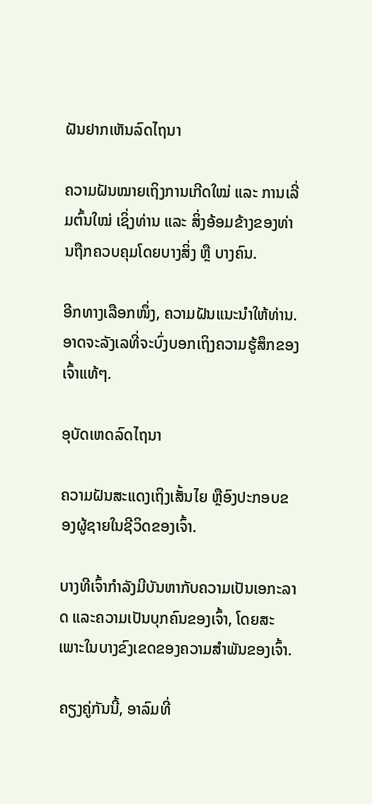ຝັນຢາກເຫັນລົດໄຖນາ

ຄວາມຝັນໝາຍເຖິງການເກີດໃໝ່ ແລະ ການເລີ່ມຕົ້ນໃໝ່ ເຊິ່ງທ່ານ ແລະ ສິ່ງອ້ອມຂ້າງຂອງທ່ານຖືກຄວບຄຸມໂດຍບາງສິ່ງ ຫຼື ບາງຄົນ.

ອີກທາງເລືອກໜຶ່ງ, ຄວາມຝັນແນະນຳໃຫ້ທ່ານ. ອາດຈະລັງເລທີ່ຈະບົ່ງບອກເຖິງຄວາມຮູ້ສຶກຂອງເຈົ້າແທ້ໆ.

ອຸບັດເຫດລົດໄຖນາ

ຄວາມຝັນສະແດງເຖິງເສັ້ນໄຍ ຫຼືອົງປະກອບຂອງຜູ້ຊາຍໃນຊີວິດຂອງເຈົ້າ.

ບາງທີເຈົ້າກຳລັງມີບັນຫາກັບຄວາມເປັນເອກະລາດ ແລະຄວາມເປັນບຸກຄົນຂອງເຈົ້າ, ໂດຍສະເພາະໃນບາງຂົງເຂດຂອງຄວາມສຳພັນຂອງເຈົ້າ.

ຄຽງຄູ່ກັນນີ້, ອາລົມທີ່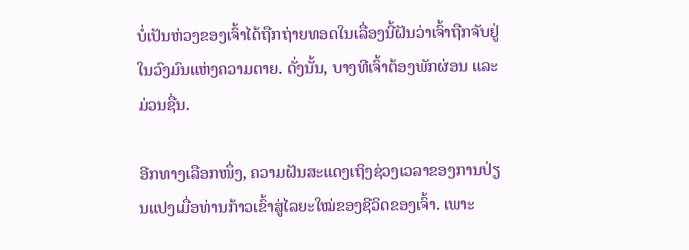ບໍ່ເປັນຫ່ວງຂອງເຈົ້າໄດ້ຖືກຖ່າຍທອດໃນເລື່ອງນີ້ຝັນວ່າເຈົ້າຖືກຈັບຢູ່ໃນວົງມົນແຫ່ງຄວາມຕາຍ. ດັ່ງນັ້ນ, ບາງທີເຈົ້າຕ້ອງພັກຜ່ອນ ແລະ ມ່ວນຊື່ນ.

ອີກທາງເລືອກໜຶ່ງ, ຄວາມຝັນສະແດງເຖິງຊ່ວງເວລາຂອງການປ່ຽນແປງເມື່ອທ່ານກ້າວເຂົ້າສູ່ໄລຍະໃໝ່ຂອງຊີວິດຂອງເຈົ້າ. ເພາະ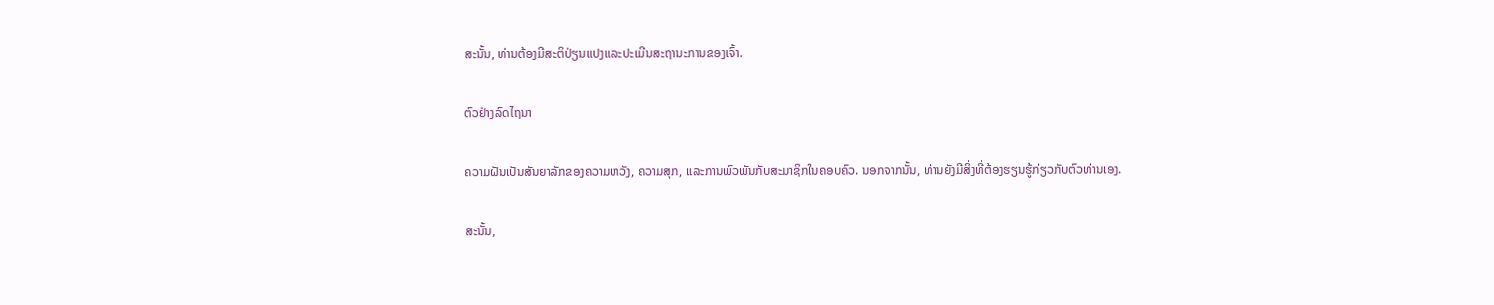ສະນັ້ນ, ທ່ານຕ້ອງມີສະຕິປ່ຽນແປງແລະປະເມີນສະຖານະການຂອງເຈົ້າ.

ຕົວຢ່າງລົດໄຖນາ

ຄວາມຝັນເປັນສັນຍາລັກຂອງຄວາມຫວັງ, ຄວາມສຸກ, ແລະການພົວພັນກັບສະມາຊິກໃນຄອບຄົວ. ນອກຈາກນັ້ນ, ທ່ານຍັງມີສິ່ງທີ່ຕ້ອງຮຽນຮູ້ກ່ຽວກັບຕົວທ່ານເອງ.

ສະນັ້ນ,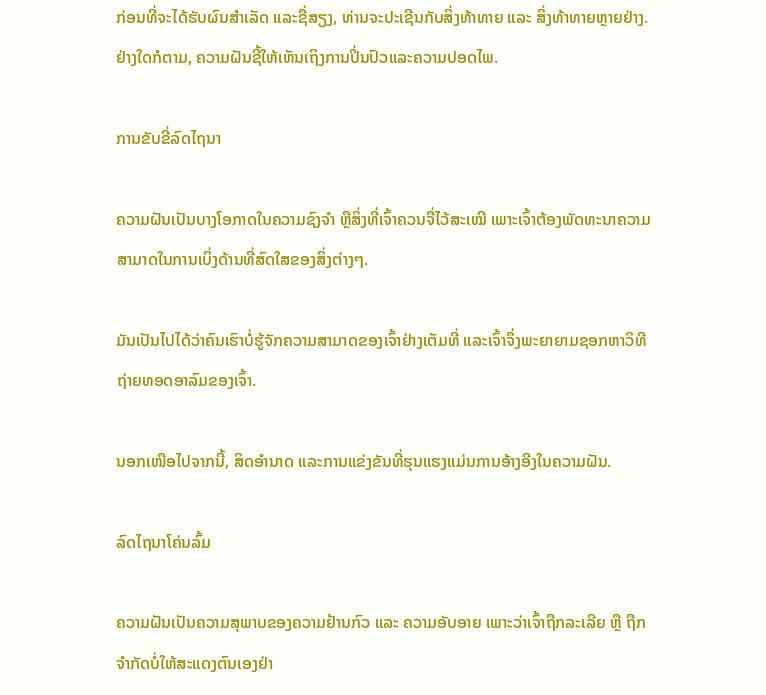ກ່ອນທີ່ຈະໄດ້ຮັບຜົນສໍາເລັດ ແລະຊື່ສຽງ, ທ່ານຈະປະເຊີນກັບສິ່ງທ້າທາຍ ແລະ ສິ່ງທ້າທາຍຫຼາຍຢ່າງ. ຢ່າງໃດກໍຕາມ, ຄວາມຝັນຊີ້ໃຫ້ເຫັນເຖິງການປິ່ນປົວແລະຄວາມປອດໄພ.

ການຂັບຂີ່ລົດໄຖນາ

ຄວາມຝັນເປັນບາງໂອກາດໃນຄວາມຊົງຈຳ ຫຼືສິ່ງທີ່ເຈົ້າຄວນຈື່ໄວ້ສະເໝີ ເພາະເຈົ້າຕ້ອງພັດທະນາຄວາມສາມາດໃນການເບິ່ງດ້ານທີ່ສົດໃສຂອງສິ່ງຕ່າງໆ.

ມັນເປັນໄປໄດ້ວ່າຄົນເຮົາບໍ່ຮູ້ຈັກຄວາມສາມາດຂອງເຈົ້າຢ່າງເຕັມທີ່ ແລະເຈົ້າຈຶ່ງພະຍາຍາມຊອກຫາວິທີຖ່າຍທອດອາລົມຂອງເຈົ້າ.

ນອກເໜືອໄປຈາກນີ້, ສິດອຳນາດ ແລະການແຂ່ງຂັນທີ່ຮຸນແຮງແມ່ນການອ້າງອີງໃນຄວາມຝັນ.

ລົດໄຖນາໂຄ່ນລົ້ມ

ຄວາມຝັນເປັນຄວາມສຸພາບຂອງຄວາມຢ້ານກົວ ແລະ ຄວາມອັບອາຍ ເພາະວ່າເຈົ້າຖືກລະເລີຍ ຫຼື ຖືກຈຳກັດບໍ່ໃຫ້ສະແດງຕົນເອງຢ່າ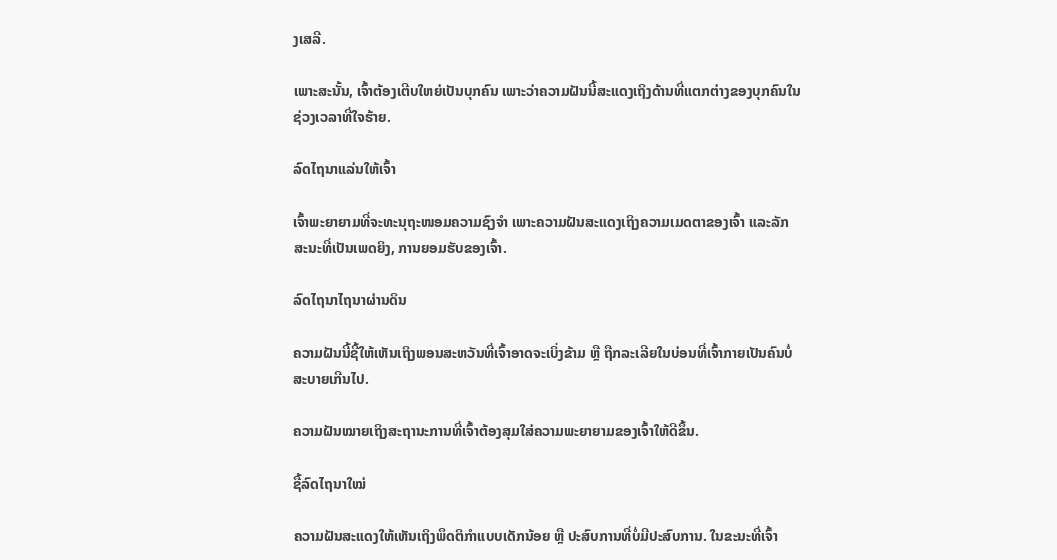ງເສລີ.

ເພາະສະນັ້ນ, ເຈົ້າຕ້ອງເຕີບໃຫຍ່ເປັນບຸກຄົນ ເພາະວ່າຄວາມຝັນນີ້ສະແດງເຖິງດ້ານທີ່ແຕກຕ່າງຂອງບຸກຄົນໃນຊ່ວງເວລາທີ່ໃຈຮ້າຍ.

ລົດໄຖນາແລ່ນໃຫ້ເຈົ້າ

ເຈົ້າພະຍາຍາມທີ່ຈະທະນຸຖະໜອມຄວາມຊົງຈຳ ເພາະຄວາມຝັນສະແດງເຖິງຄວາມເມດຕາຂອງເຈົ້າ ແລະລັກສະນະທີ່ເປັນເພດຍິງ, ການຍອມຮັບຂອງເຈົ້າ.

ລົດໄຖນາໄຖນາຜ່ານດິນ

ຄວາມຝັນນີ້ຊີ້ໃຫ້ເຫັນເຖິງພອນສະຫວັນທີ່ເຈົ້າອາດຈະເບິ່ງຂ້າມ ຫຼື ຖືກລະເລີຍໃນບ່ອນທີ່ເຈົ້າກາຍເປັນຄົນບໍ່ສະບາຍເກີນໄປ.

ຄວາມຝັນໝາຍເຖິງສະຖານະການທີ່ເຈົ້າຕ້ອງສຸມໃສ່ຄວາມພະຍາຍາມຂອງເຈົ້າໃຫ້ດີຂຶ້ນ.

ຊື້ລົດໄຖນາໃໝ່

ຄວາມຝັນສະແດງໃຫ້ເຫັນເຖິງພຶດຕິກຳແບບເດັກນ້ອຍ ຫຼື ປະສົບການທີ່ບໍ່ມີປະສົບການ. ໃນຂະນະທີ່ເຈົ້າ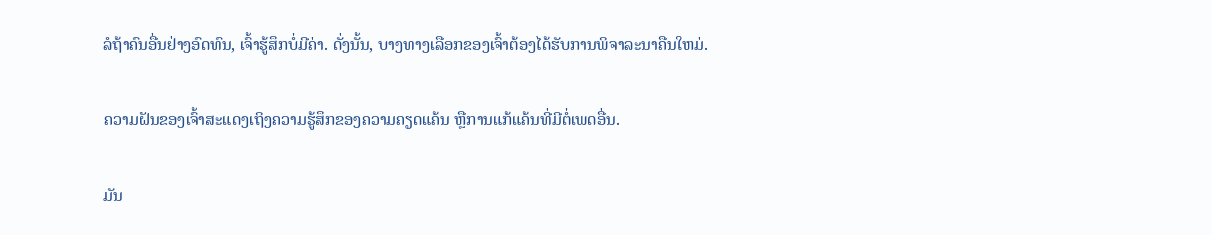ລໍຖ້າຄົນອື່ນຢ່າງອົດທົນ, ເຈົ້າຮູ້ສຶກບໍ່ມີຄ່າ. ດັ່ງນັ້ນ, ບາງທາງເລືອກຂອງເຈົ້າຕ້ອງໄດ້ຮັບການພິຈາລະນາຄືນໃຫມ່.

ຄວາມຝັນຂອງເຈົ້າສະແດງເຖິງຄວາມຮູ້ສຶກຂອງຄວາມຄຽດແຄ້ນ ຫຼືການແກ້ແຄ້ນທີ່ມີຕໍ່ເພດອື່ນ.

ມັນ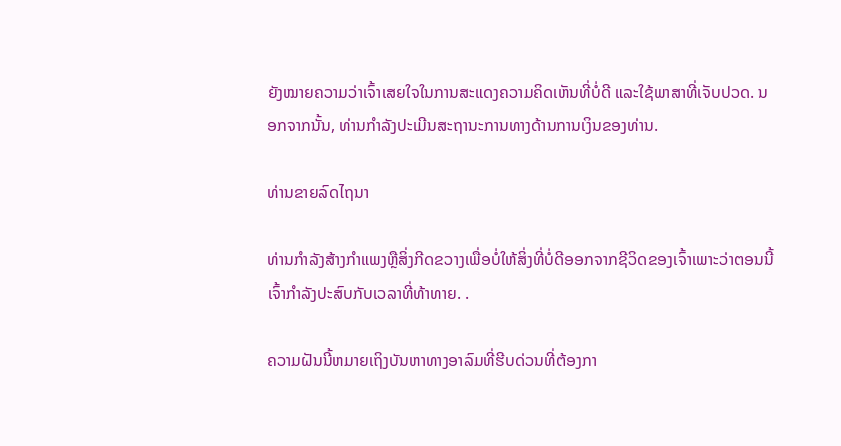ຍັງໝາຍຄວາມວ່າເຈົ້າເສຍໃຈໃນການສະແດງຄວາມຄິດເຫັນທີ່ບໍ່ດີ ແລະໃຊ້ພາສາທີ່ເຈັບປວດ. ນອກຈາກນັ້ນ, ທ່ານກໍາລັງປະເມີນສະຖານະການທາງດ້ານການເງິນຂອງທ່ານ.

ທ່ານຂາຍລົດໄຖນາ

ທ່ານກໍາລັງສ້າງກໍາແພງຫຼືສິ່ງກີດຂວາງເພື່ອບໍ່ໃຫ້ສິ່ງທີ່ບໍ່ດີອອກຈາກຊີວິດຂອງເຈົ້າເພາະວ່າຕອນນີ້ເຈົ້າກໍາລັງປະສົບກັບເວລາທີ່ທ້າທາຍ. .

ຄວາມຝັນນີ້ຫມາຍເຖິງບັນຫາທາງອາລົມທີ່ຮີບດ່ວນທີ່ຕ້ອງກາ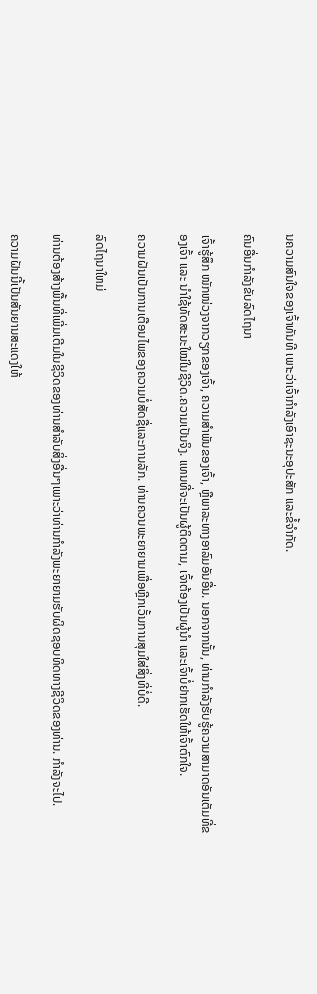ນຄວາມສົນໃຈຂອງເຈົ້າທັນທີ ເພາະວ່າເຈົ້າກໍາລັງເອົາຊະນະອຸປະສັກ ແລະຂໍ້ຈໍາກັດ.

ຄົນອື່ນກໍາລັງຂັບລົດໄຖນາ

ເຈົ້າຮູ້ສຶກ ໜັກໜ່ວງຈາກວຽກຂອງເຈົ້າ, ຄວາມສຳພັນຂອງເຈົ້າ, ຫຼືພາລະທາງອາລົມອັນອື່ນ. ນອກຈາກນັ້ນ, ທ່ານກຳລັງຮັບຮູ້ຄວາມສາມາດອັນເຕັມທີ່ຂອງເຈົ້າ ແລະ ນຳໃຊ້ທັດສະນະໃໝ່ໃນຊີວິດ.ຄວາມເປັນຈິງ. ແທນທີ່ຈະເປັນຜູ້ຕິດຕາມ, ເຈົ້າຕ້ອງເປັນຜູ້ນຳ ແລະເຈົ້າບໍ່ຢາກເຮັດໃຫ້ເຈົ້າຕົກໃຈ.

ຄວາມຝັນເປັນການເຕືອນໄພຂອງຄວາມບໍ່ສັດຊື່ແລະການລັກ. ທ່ານຄວນພະຍາຍາມເພື່ອຫຼີກເວັ້ນການສຸມໃສ່ສິ່ງທີ່ບໍ່ດີ.

ລົດໄຖນາໃຫມ່

ທ່ານຕ້ອງສ້າງພື້ນທີ່ເພີ່ມເຕີມໃນຊີວິດຂອງທ່ານສໍາລັບສິ່ງອື່ນໆເພາະວ່າທ່ານກໍາລັງພະຍາຍາມຮັບຜິດຊອບທິດທາງຊີວິດຂອງທ່ານ. ກໍາລັງຈະໄປ.

ຄວາມຝັນນີ້ເປັນສັນຍານສະແດງໃຫ້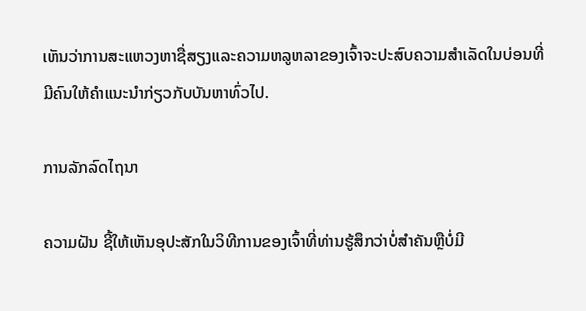ເຫັນວ່າການສະແຫວງຫາຊື່ສຽງແລະຄວາມຫລູຫລາຂອງເຈົ້າຈະປະສົບຄວາມສໍາເລັດໃນບ່ອນທີ່ມີຄົນໃຫ້ຄໍາແນະນໍາກ່ຽວກັບບັນຫາທົ່ວໄປ.

ການລັກລົດໄຖນາ

ຄວາມຝັນ ຊີ້ໃຫ້ເຫັນອຸປະສັກໃນວິທີການຂອງເຈົ້າທີ່ທ່ານຮູ້ສຶກວ່າບໍ່ສໍາຄັນຫຼືບໍ່ມີ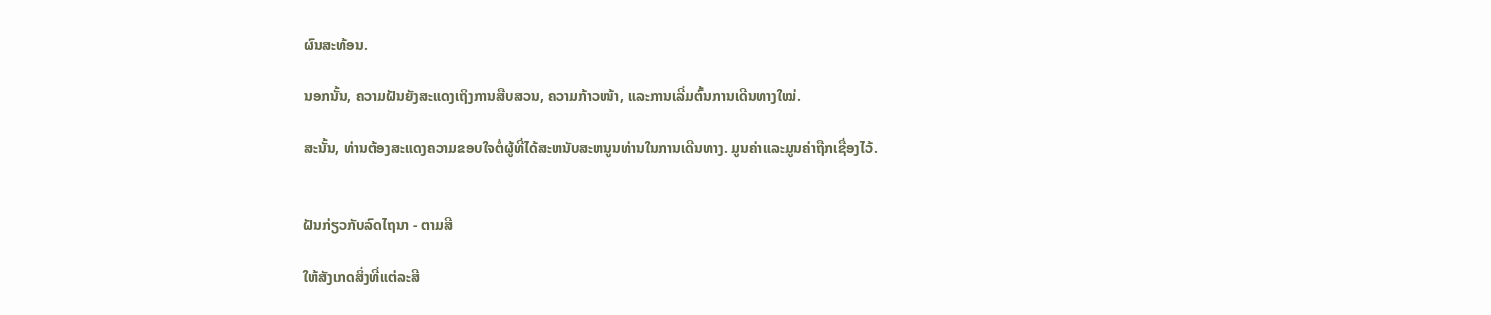ຜົນສະທ້ອນ.

ນອກນັ້ນ, ຄວາມຝັນຍັງສະແດງເຖິງການສືບສວນ, ຄວາມກ້າວໜ້າ, ແລະການເລີ່ມຕົ້ນການເດີນທາງໃໝ່.

ສະນັ້ນ, ທ່ານຕ້ອງສະແດງຄວາມຂອບໃຈຕໍ່ຜູ້ທີ່ໄດ້ສະຫນັບສະຫນູນທ່ານໃນການເດີນທາງ. ມູນຄ່າແລະມູນຄ່າຖືກເຊື່ອງໄວ້.


ຝັນກ່ຽວກັບລົດໄຖນາ - ຕາມສີ

ໃຫ້ສັງເກດສິ່ງທີ່ແຕ່ລະສີ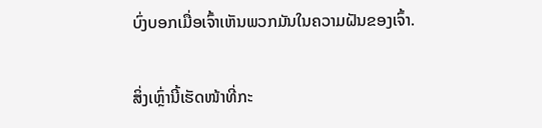ບົ່ງບອກເມື່ອເຈົ້າເຫັນພວກມັນໃນຄວາມຝັນຂອງເຈົ້າ.

ສິ່ງເຫຼົ່ານີ້ເຮັດໜ້າທີ່ກະ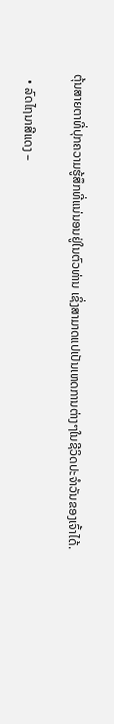ຕຸ້ນສາຍຕາທີ່ປຸກຄວາມຮູ້ສຶກທີ່ແນ່ນອນຢູ່ໃນຕົວທ່ານ ເຊິ່ງສາມາດແປເປັນເຫດການຕ່າງໆໃນຊີວິດປະຈຳວັນຂອງເຈົ້າໄດ້.

  • ລົດໄຖນາສີແດງ –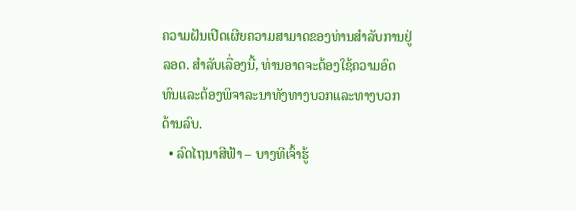ຄວາມຝັນເປີດເຜີຍຄວາມສາມາດຂອງທ່ານສໍາລັບການຢູ່ລອດ. ສໍາລັບເລື່ອງນີ້, ທ່ານອາດຈະຕ້ອງໃຊ້ຄວາມອົດທົນແລະຕ້ອງພິຈາລະນາທັງທາງບວກແລະທາງບວກດ້ານລົບ.
  • ລົດໄຖນາສີຟ້າ – ບາງທີເຈົ້າຮູ້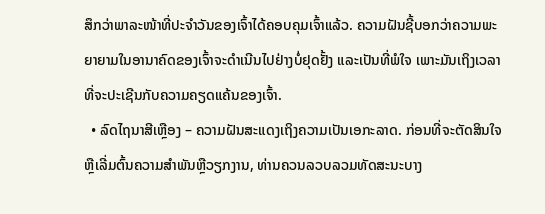ສຶກວ່າພາລະໜ້າທີ່ປະຈຳວັນຂອງເຈົ້າໄດ້ຄອບຄຸມເຈົ້າແລ້ວ. ຄວາມຝັນຊີ້ບອກວ່າຄວາມພະຍາຍາມໃນອານາຄົດຂອງເຈົ້າຈະດໍາເນີນໄປຢ່າງບໍ່ຢຸດຢັ້ງ ແລະເປັນທີ່ພໍໃຈ ເພາະມັນເຖິງເວລາທີ່ຈະປະເຊີນກັບຄວາມຄຽດແຄ້ນຂອງເຈົ້າ.
  • ລົດໄຖນາສີເຫຼືອງ – ຄວາມຝັນສະແດງເຖິງຄວາມເປັນເອກະລາດ. ກ່ອນທີ່ຈະຕັດສິນໃຈຫຼືເລີ່ມຕົ້ນຄວາມສໍາພັນຫຼືວຽກງານ, ທ່ານຄວນລວບລວມທັດສະນະບາງ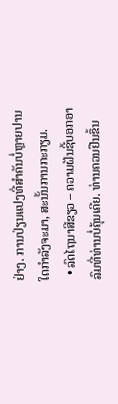ຢ່າງ. ການປ່ຽນແປງທີ່ສໍາຄັນບໍ່ຫຼາຍປານໃດກໍາລັງຈະມາ, ສະນັ້ນການກະກຽມ.
  • ລົດໄຖນາສີຂຽວ – ຄວາມຝັນຊີ້ບອກອາລົມທີ່ທ່ານບໍ່ຄຸ້ນເຄີຍ. ທ່ານຄວນຢືນຂຶ້ນ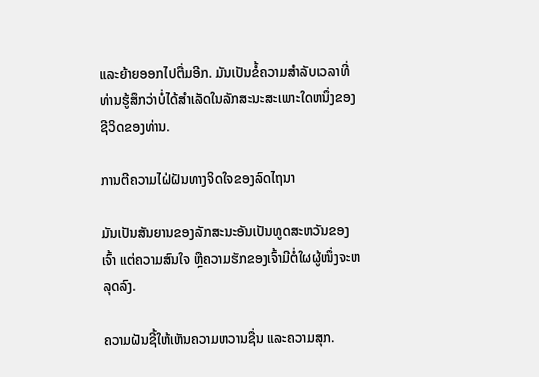ແລະຍ້າຍອອກໄປຕື່ມອີກ. ມັນເປັນຂໍ້ຄວາມສໍາລັບເວລາທີ່ທ່ານຮູ້ສຶກວ່າບໍ່ໄດ້ສໍາເລັດໃນລັກສະນະສະເພາະໃດຫນຶ່ງຂອງຊີວິດຂອງທ່ານ.

ການຕີຄວາມໄຝ່ຝັນທາງຈິດໃຈຂອງລົດໄຖນາ

ມັນເປັນສັນຍານຂອງລັກສະນະອັນເປັນທູດສະຫວັນຂອງເຈົ້າ ແຕ່ຄວາມສົນໃຈ ຫຼືຄວາມຮັກຂອງເຈົ້າມີຕໍ່ໃຜຜູ້ໜຶ່ງຈະຫລຸດລົງ.

ຄວາມຝັນຊີ້ໃຫ້ເຫັນຄວາມຫວານຊື່ນ ແລະຄວາມສຸກ.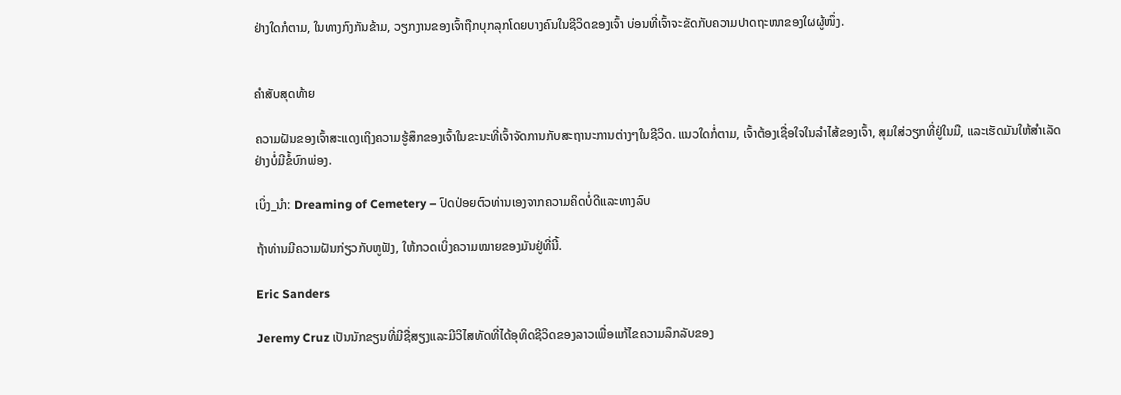ຢ່າງໃດກໍຕາມ, ໃນທາງກົງກັນຂ້າມ, ວຽກງານຂອງເຈົ້າຖືກບຸກລຸກໂດຍບາງຄົນໃນຊີວິດຂອງເຈົ້າ ບ່ອນທີ່ເຈົ້າຈະຂັດກັບຄວາມປາດຖະໜາຂອງໃຜຜູ້ໜຶ່ງ.


ຄຳສັບສຸດທ້າຍ

ຄວາມຝັນຂອງເຈົ້າສະແດງເຖິງຄວາມຮູ້ສຶກຂອງເຈົ້າໃນຂະນະທີ່ເຈົ້າຈັດການກັບສະຖານະການຕ່າງໆໃນຊີວິດ. ແນວໃດກໍ່ຕາມ, ເຈົ້າຕ້ອງເຊື່ອໃຈໃນລຳໄສ້ຂອງເຈົ້າ, ສຸມໃສ່ວຽກທີ່ຢູ່ໃນມື, ແລະເຮັດມັນໃຫ້ສຳເລັດຢ່າງບໍ່ມີຂໍ້ບົກພ່ອງ.

ເບິ່ງ_ນຳ: Dreaming of Cemetery – ປົດປ່ອຍຕົວທ່ານເອງຈາກຄວາມຄິດບໍ່ດີແລະທາງລົບ

ຖ້າທ່ານມີຄວາມຝັນກ່ຽວກັບຫູຟັງ, ໃຫ້ກວດເບິ່ງຄວາມໝາຍຂອງມັນຢູ່ທີ່ນີ້.

Eric Sanders

Jeremy Cruz ເປັນນັກຂຽນທີ່ມີຊື່ສຽງແລະມີວິໄສທັດທີ່ໄດ້ອຸທິດຊີວິດຂອງລາວເພື່ອແກ້ໄຂຄວາມລຶກລັບຂອງ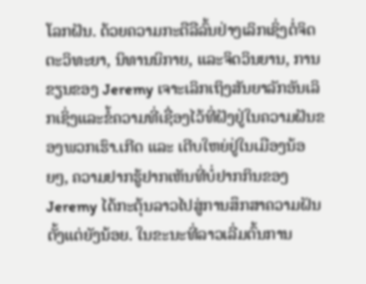ໂລກຝັນ. ດ້ວຍຄວາມກະຕືລືລົ້ນຢ່າງເລິກເຊິ່ງຕໍ່ຈິດຕະວິທະຍາ, ນິທານນິກາຍ, ແລະຈິດວິນຍານ, ການຂຽນຂອງ Jeremy ເຈາະເລິກເຖິງສັນຍາລັກອັນເລິກເຊິ່ງແລະຂໍ້ຄວາມທີ່ເຊື່ອງໄວ້ທີ່ຝັງຢູ່ໃນຄວາມຝັນຂອງພວກເຮົາ.ເກີດ ແລະ ເຕີບໃຫຍ່ຢູ່ໃນເມືອງນ້ອຍໆ, ຄວາມຢາກຮູ້ຢາກເຫັນທີ່ບໍ່ຢາກກິນຂອງ Jeremy ໄດ້ກະຕຸ້ນລາວໄປສູ່ການສຶກສາຄວາມຝັນຕັ້ງແຕ່ຍັງນ້ອຍ. ໃນຂະນະທີ່ລາວເລີ່ມຕົ້ນການ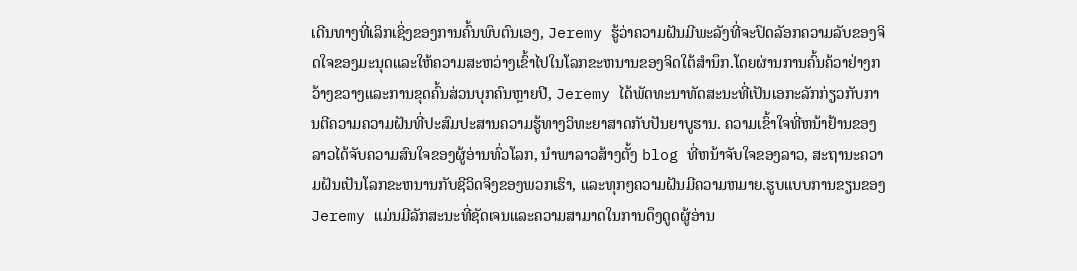ເດີນທາງທີ່ເລິກເຊິ່ງຂອງການຄົ້ນພົບຕົນເອງ, Jeremy ຮູ້ວ່າຄວາມຝັນມີພະລັງທີ່ຈະປົດລັອກຄວາມລັບຂອງຈິດໃຈຂອງມະນຸດແລະໃຫ້ຄວາມສະຫວ່າງເຂົ້າໄປໃນໂລກຂະຫນານຂອງຈິດໃຕ້ສໍານຶກ.ໂດຍຜ່ານການຄົ້ນຄ້ວາຢ່າງກວ້າງຂວາງແລະການຂຸດຄົ້ນສ່ວນບຸກຄົນຫຼາຍປີ, Jeremy ໄດ້ພັດທະນາທັດສະນະທີ່ເປັນເອກະລັກກ່ຽວກັບການຕີຄວາມຄວາມຝັນທີ່ປະສົມປະສານຄວາມຮູ້ທາງວິທະຍາສາດກັບປັນຍາບູຮານ. ຄວາມເຂົ້າໃຈທີ່ຫນ້າຢ້ານຂອງລາວໄດ້ຈັບຄວາມສົນໃຈຂອງຜູ້ອ່ານທົ່ວໂລກ, ນໍາພາລາວສ້າງຕັ້ງ blog ທີ່ຫນ້າຈັບໃຈຂອງລາວ, ສະຖານະຄວາມຝັນເປັນໂລກຂະຫນານກັບຊີວິດຈິງຂອງພວກເຮົາ, ແລະທຸກໆຄວາມຝັນມີຄວາມຫມາຍ.ຮູບແບບການຂຽນຂອງ Jeremy ແມ່ນມີລັກສະນະທີ່ຊັດເຈນແລະຄວາມສາມາດໃນການດຶງດູດຜູ້ອ່ານ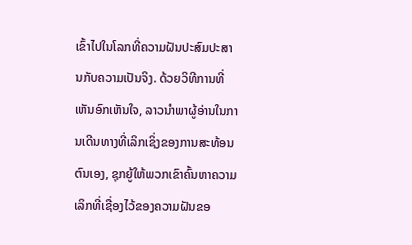ເຂົ້າໄປໃນໂລກທີ່ຄວາມຝັນປະສົມປະສານກັບຄວາມເປັນຈິງ. ດ້ວຍວິທີການທີ່ເຫັນອົກເຫັນໃຈ, ລາວນໍາພາຜູ້ອ່ານໃນການເດີນທາງທີ່ເລິກເຊິ່ງຂອງການສະທ້ອນຕົນເອງ, ຊຸກຍູ້ໃຫ້ພວກເຂົາຄົ້ນຫາຄວາມເລິກທີ່ເຊື່ອງໄວ້ຂອງຄວາມຝັນຂອ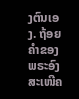ງຕົນເອງ. ຖ້ອຍຄຳຂອງພຣະອົງສະເໜີຄ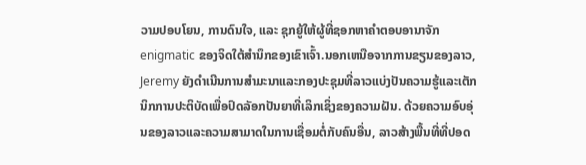ວາມປອບໂຍນ, ການດົນໃຈ, ແລະ ຊຸກຍູ້ໃຫ້ຜູ້ທີ່ຊອກຫາຄຳຕອບອານາຈັກ enigmatic ຂອງຈິດໃຕ້ສໍານຶກຂອງເຂົາເຈົ້າ.ນອກເຫນືອຈາກການຂຽນຂອງລາວ, Jeremy ຍັງດໍາເນີນການສໍາມະນາແລະກອງປະຊຸມທີ່ລາວແບ່ງປັນຄວາມຮູ້ແລະເຕັກນິກການປະຕິບັດເພື່ອປົດລັອກປັນຍາທີ່ເລິກເຊິ່ງຂອງຄວາມຝັນ. ດ້ວຍຄວາມອົບອຸ່ນຂອງລາວແລະຄວາມສາມາດໃນການເຊື່ອມຕໍ່ກັບຄົນອື່ນ, ລາວສ້າງພື້ນທີ່ທີ່ປອດ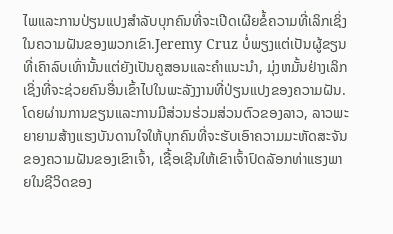ໄພແລະການປ່ຽນແປງສໍາລັບບຸກຄົນທີ່ຈະເປີດເຜີຍຂໍ້ຄວາມທີ່ເລິກເຊິ່ງໃນຄວາມຝັນຂອງພວກເຂົາ.Jeremy Cruz ບໍ່ພຽງແຕ່ເປັນຜູ້ຂຽນທີ່ເຄົາລົບເທົ່ານັ້ນແຕ່ຍັງເປັນຄູສອນແລະຄໍາແນະນໍາ, ມຸ່ງຫມັ້ນຢ່າງເລິກເຊິ່ງທີ່ຈະຊ່ວຍຄົນອື່ນເຂົ້າໄປໃນພະລັງງານທີ່ປ່ຽນແປງຂອງຄວາມຝັນ. ໂດຍຜ່ານການຂຽນແລະການມີສ່ວນຮ່ວມສ່ວນຕົວຂອງລາວ, ລາວພະຍາຍາມສ້າງແຮງບັນດານໃຈໃຫ້ບຸກຄົນທີ່ຈະຮັບເອົາຄວາມມະຫັດສະຈັນຂອງຄວາມຝັນຂອງເຂົາເຈົ້າ, ເຊື້ອເຊີນໃຫ້ເຂົາເຈົ້າປົດລັອກທ່າແຮງພາຍໃນຊີວິດຂອງ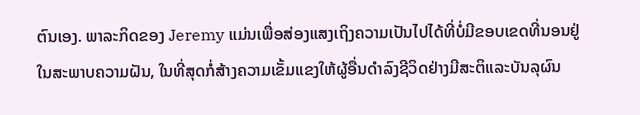ຕົນເອງ. ພາລະກິດຂອງ Jeremy ແມ່ນເພື່ອສ່ອງແສງເຖິງຄວາມເປັນໄປໄດ້ທີ່ບໍ່ມີຂອບເຂດທີ່ນອນຢູ່ໃນສະພາບຄວາມຝັນ, ໃນທີ່ສຸດກໍ່ສ້າງຄວາມເຂັ້ມແຂງໃຫ້ຜູ້ອື່ນດໍາລົງຊີວິດຢ່າງມີສະຕິແລະບັນລຸຜົນ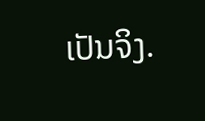ເປັນຈິງ.